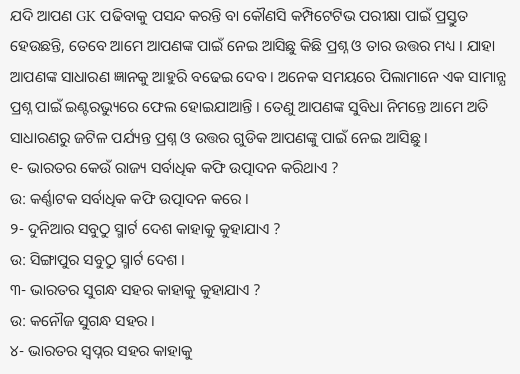ଯଦି ଆପଣ GK ପଢିବାକୁ ପସନ୍ଦ କରନ୍ତି ବା କୌଣସି କମ୍ପିଟେଟିଭ ପରୀକ୍ଷା ପାଇଁ ପ୍ରସ୍ତୁତ ହେଉଛନ୍ତି, ତେବେ ଆମେ ଆପଣଙ୍କ ପାଇଁ ନେଇ ଆସିଛୁ କିଛି ପ୍ରଶ୍ନ ଓ ତାର ଉତ୍ତର ମଧ୍ୟ । ଯାହା ଆପଣଙ୍କ ସାଧାରଣ ଜ୍ଞାନକୁ ଆହୁରି ବଢେଇ ଦେବ । ଅନେକ ସମୟରେ ପିଲାମାନେ ଏକ ସାମାନ୍ଯ ପ୍ରଶ୍ନ ପାଇଁ ଇଣ୍ଟରଭ୍ୟୁରେ ଫେଲ ହୋଇଯାଆନ୍ତି । ତେଣୁ ଆପଣଙ୍କ ସୁବିଧା ନିମନ୍ତେ ଆମେ ଅତି ସାଧାରଣରୁ ଜଟିଳ ପର୍ଯ୍ୟନ୍ତ ପ୍ରଶ୍ନ ଓ ଉତ୍ତର ଗୁଡିକ ଆପଣଙ୍କୁ ପାଇଁ ନେଇ ଆସିଛୁ ।
୧- ଭାରତର କେଉଁ ରାଜ୍ୟ ସର୍ବାଧିକ କଫି ଉତ୍ପାଦନ କରିଥାଏ ?
ଉ: କର୍ଣ୍ଣାଟକ ସର୍ବାଧିକ କଫି ଉତ୍ପାଦନ କରେ ।
୨- ଦୁନିଆର ସବୁଠୁ ସ୍ମାର୍ଟ ଦେଶ କାହାକୁ କୁହାଯାଏ ?
ଉ: ସିଙ୍ଗାପୁର ସବୁଠୁ ସ୍ମାର୍ଟ ଦେଶ ।
୩- ଭାରତର ସୁଗନ୍ଧ ସହର କାହାକୁ କୁହାଯାଏ ?
ଉ: କନୌଜ ସୁଗନ୍ଧ ସହର ।
୪- ଭାରତର ସ୍ଵପ୍ନର ସହର କାହାକୁ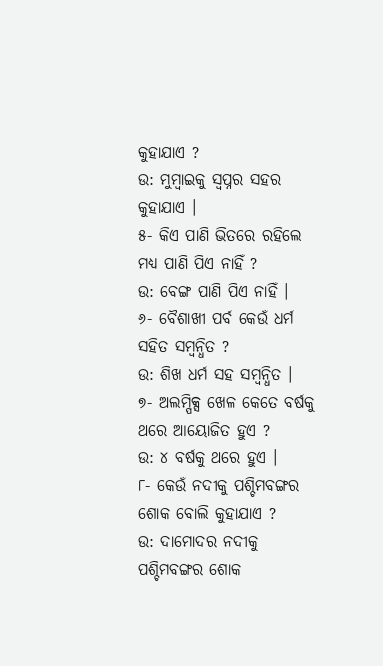କୁହାଯାଏ ?
ଉ: ମୁମ୍ବାଇକୁ ସ୍ଵପ୍ନର ସହର କୁହାଯାଏ ।
୫- କିଏ ପାଣି ଭିତରେ ରହିଲେ ମଧ୍ୟ ପାଣି ପିଏ ନାହିଁ ?
ଉ: ବେଙ୍ଗ ପାଣି ପିଏ ନାହିଁ ।
୬- ବୈଶାଖୀ ପର୍ବ କେଉଁ ଧର୍ମ ସହିତ ସମ୍ବନ୍ଧିତ ?
ଉ: ଶିଖ ଧର୍ମ ସହ ସମ୍ବନ୍ଧିତ ।
୭- ଅଲମ୍ପିକ୍ସ ଖେଳ କେତେ ବର୍ଷକୁ ଥରେ ଆୟୋଜିତ ହୁଏ ?
ଉ: ୪ ବର୍ଷକୁ ଥରେ ହୁଏ ।
୮- କେଉଁ ନଦୀକୁ ପଶ୍ଚିମବଙ୍ଗର ଶୋକ ବୋଲି କୁହାଯାଏ ?
ଉ: ଦାମୋଦର ନଦୀକୁ ପଶ୍ଚିମବଙ୍ଗର ଶୋକ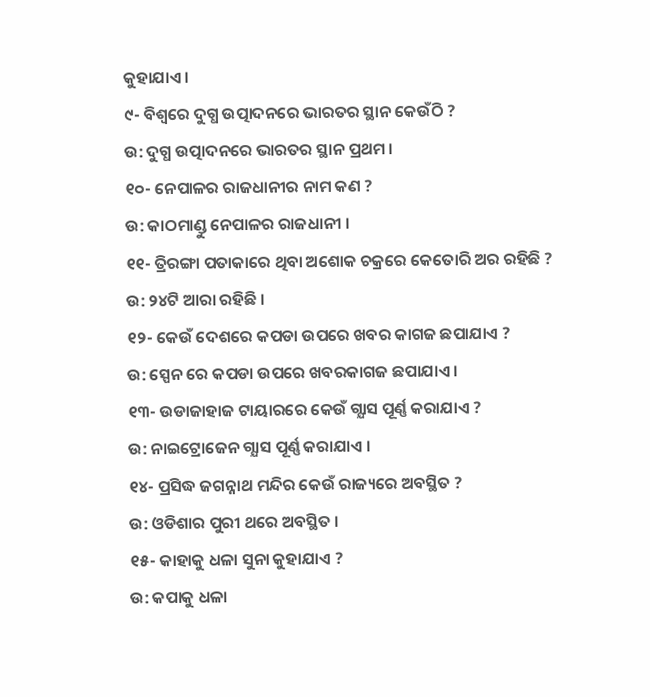କୁହାଯାଏ ।
୯- ବିଶ୍ବରେ ଦୁଗ୍ଧ ଉତ୍ପାଦନରେ ଭାରତର ସ୍ଥାନ କେଉଁଠି ?
ଉ: ଦୁଗ୍ଧ ଉତ୍ପାଦନରେ ଭାରତର ସ୍ଥାନ ପ୍ରଥମ ।
୧୦- ନେପାଳର ରାଜଧାନୀର ନାମ କଣ ?
ଉ: କାଠମାଣ୍ଡୁ ନେପାଳର ରାଜଧାନୀ ।
୧୧- ତ୍ରିରଙ୍ଗା ପତାକାରେ ଥିବା ଅଶୋକ ଚକ୍ରରେ କେତୋରି ଅର ରହିଛି ?
ଉ: ୨୪ଟି ଆରା ରହିଛି ।
୧୨- କେଉଁ ଦେଶରେ କପଡା ଉପରେ ଖବର କାଗଜ ଛପାଯାଏ ?
ଉ: ସ୍ପେନ ରେ କପଡା ଉପରେ ଖବରକାଗଜ ଛପାଯାଏ ।
୧୩- ଉଡାଜାହାଜ ଟାୟାରରେ କେଉଁ ଗ୍ଯାସ ପୂର୍ଣ୍ଣ କରାଯାଏ ?
ଉ: ନାଇଟ୍ରୋଜେନ ଗ୍ଯାସ ପୂର୍ଣ୍ଣ କରାଯାଏ ।
୧୪- ପ୍ରସିଦ୍ଧ ଜଗନ୍ନାଥ ମନ୍ଦିର କେଉଁ ରାଜ୍ୟରେ ଅବସ୍ଥିତ ?
ଉ: ଓଡିଶାର ପୁରୀ ଥରେ ଅବସ୍ଥିତ ।
୧୫- କାହାକୁ ଧଳା ସୁନା କୁହାଯାଏ ?
ଉ: କପାକୁ ଧଳା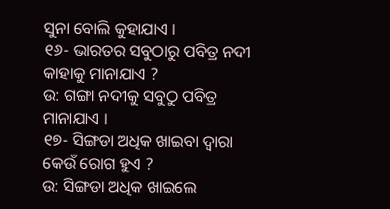ସୁନା ବୋଲି କୁହାଯାଏ ।
୧୬- ଭାରତର ସବୁଠାରୁ ପବିତ୍ର ନଦୀ କାହାକୁ ମାନାଯାଏ ?
ଉ: ଗଙ୍ଗା ନଦୀକୁ ସବୁଠୁ ପବିତ୍ର ମାନାଯାଏ ।
୧୭- ସିଙ୍ଗଡା ଅଧିକ ଖାଇବା ଦ୍ଵାରା କେଉଁ ରୋଗ ହୁଏ ?
ଉ: ସିଙ୍ଗଡା ଅଧିକ ଖାଇଲେ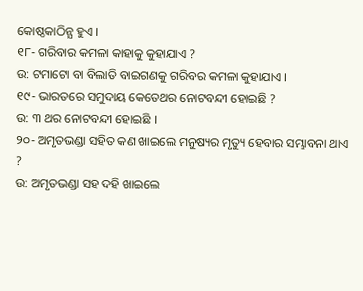କୋଷ୍ଠକାଠିନ୍ଯ ହୁଏ ।
୧୮- ଗରିବାର କମଳା କାହାକୁ କୁହାଯାଏ ?
ଉ: ଟମାଟୋ ବା ବିଲାତି ବାଇଗଣକୁ ଗରିବର କମଳା କୁହାଯାଏ ।
୧୯- ଭାରତରେ ସମୁଦାୟ କେତେଥର ନୋଟବନ୍ଦୀ ହୋଇଛି ?
ଉ: ୩ ଥର ନୋଟବନ୍ଦୀ ହୋଇଛି ।
୨୦- ଅମୃତଭଣ୍ଡା ସହିତ କଣ ଖାଇଲେ ମନୁଷ୍ୟର ମୃତ୍ୟୁ ହେବାର ସମ୍ଭାବନା ଥାଏ ?
ଉ: ଅମୃତଭଣ୍ଡା ସହ ଦହି ଖାଇଲେ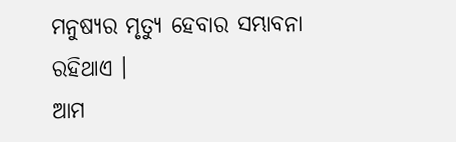ମନୁଷ୍ୟର ମୃତ୍ୟୁ ହେବାର ସମ୍ଭାବନା ରହିଥାଏ ।
ଆମ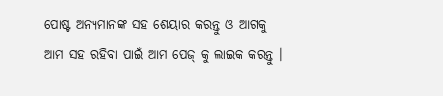ପୋଷ୍ଟ ଅନ୍ୟମାନଙ୍କ ସହ ଶେୟାର କରନ୍ତୁ ଓ ଆଗକୁ ଆମ ସହ ରହିବା ପାଇଁ ଆମ ପେଜ୍ କୁ ଲାଇକ କରନ୍ତୁ ।